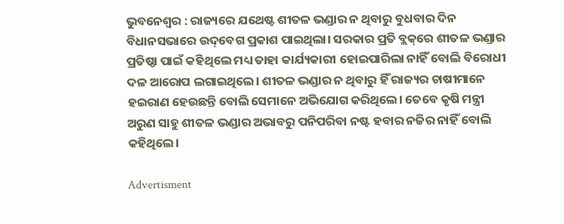ଭୁବନେଶ୍ବର : ରାଜ୍ୟରେ ଯଥେଷ୍ଟ ଶୀତଳ ଭଣ୍ଡାର ନ ଥିବାରୁ ବୁଧବାର ଦିନ ବିଧାନସଭାରେ ଉଦ୍‌ବେଗ ପ୍ରକାଶ ପାଇଥିଲା। ସରକାର ପ୍ରତି ବ୍ଲକ୍‌ରେ ଶୀତଳ ଭଣ୍ଡାର ପ୍ରତିଷ୍ଠା ପାଇଁ କହିଥିଲେ ମଧ୍ୟ ତାହା କାର୍ଯ୍ୟକାରୀ ହୋଇପାରିଲା ନାହିଁ ବୋଲି ବିରୋଧୀ ଦଳ ଆରୋପ ଲଗାଇଥିଲେ। ଶୀତଳ ଭଣ୍ଡାର ନ ଥିବାରୁ ହିଁ ରାଜ୍ୟର ଚାଷୀମାନେ ହଇରାଣ ହେଉଛନ୍ତି ବୋଲି ସେମାନେ ଅଭିଯୋଗ କରିଥିଲେ। ତେବେ କୃଷି ମନ୍ତ୍ରୀ ଅରୁଣ ସାହୁ ଶୀତଳ ଭଣ୍ଡାର ଅଭାବରୁ ପନିପରିବା ନଷ୍ଟ ହବାର ନଜିର ନାହିଁ ବୋଲି କହିଥିଲେ।

Advertisment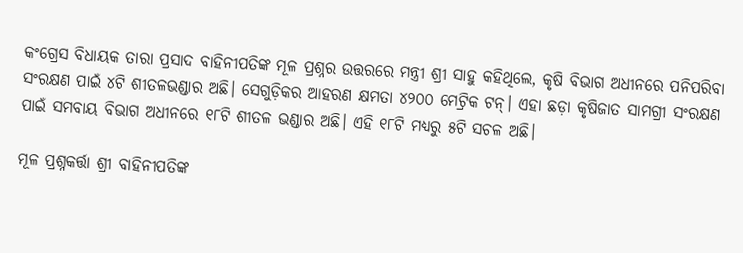କଂଗ୍ରେସ ବିଧାୟକ ତାରା ପ୍ରସାଦ ବାହିନୀପତିଙ୍କ ମୂଳ ପ୍ରଶ୍ନର ଉତ୍ତରରେ ମନ୍ତ୍ରୀ ଶ୍ରୀ ସାହୁ କହିଥିଲେ, କୃଷି ବିଭାଗ ଅଧୀନରେ ପନିପରିବା ସଂରକ୍ଷଣ ପାଇଁ ୪ଟି ଶୀତଳଭଣ୍ଡାର ଅଛି। ସେଗୁଡ଼ିକର ଆହରଣ କ୍ଷମତା ୪୨୦୦ ମେଟ୍ରିକ ଟନ୍। ଏହା ଛଡ଼ା କୃଷିଜାତ ସାମଗ୍ରୀ ସଂରକ୍ଷଣ ପାଇଁ ସମବାୟ ବିଭାଗ ଅଧୀନରେ ୧୮ଟି ଶୀତଳ ଭଣ୍ଡାର ଅଛି। ଏହି ୧୮ଟି ମଧ୍ୟରୁ ୫ଟି ସଚଳ ଅଛି।

ମୂଳ ପ୍ରଶ୍ନକର୍ତ୍ତା ଶ୍ରୀ ବାହିନୀପତିଙ୍କ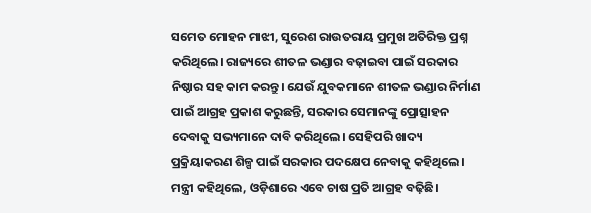ସମେତ ମୋହନ ମାଝୀ, ସୁରେଶ ରାଉତରାୟ ପ୍ରମୁଖ ଅତିରିକ୍ତ ପ୍ରଶ୍ନ କରିଥିଲେ। ରାଜ୍ୟରେ ଶୀତଳ ଭଣ୍ଡାର ବଢ଼ାଇବା ପାଇଁ ସରକାର ନିଷ୍ଠାର ସହ କାମ କରନ୍ତୁ। ଯେଉଁ ଯୁବକମାନେ ଶୀତଳ ଭଣ୍ଡାର ନିର୍ମାଣ ପାଇଁ ଆଗ୍ରହ ପ୍ରକାଶ କରୁଛନ୍ତି, ସରକାର ସେମାନଙ୍କୁ ପ୍ରୋତ୍ସାହନ ଦେବାକୁ ସଭ୍ୟମାନେ ଦାବି କରିଥିଲେ। ସେହିପରି ଖାଦ୍ୟ ପ୍ରକ୍ରିୟାକରଣ ଶିଳ୍ପ ପାଇଁ ସରକାର ପଦକ୍ଷେପ ନେବାକୁ କହିଥିଲେ। ମନ୍ତ୍ରୀ କହିଥିଲେ, ଓଡ଼ିଶାରେ ଏବେ ଚାଷ ପ୍ରତି ଆଗ୍ରହ ବଢ଼ିଛି।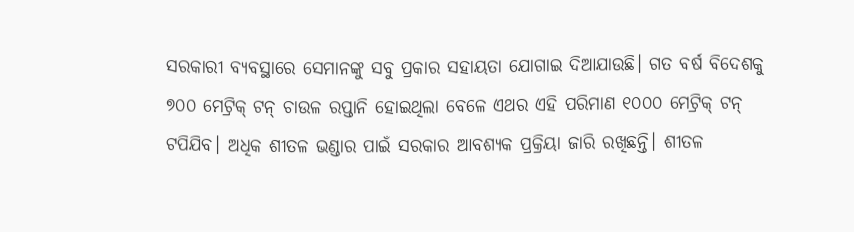ସରକାରୀ ବ୍ୟବସ୍ଥାରେ ସେମାନଙ୍କୁ ସବୁ ପ୍ରକାର ସହାୟତା ଯୋଗାଇ ଦିଆଯାଉଛି। ଗତ ବର୍ଷ ବିଦେଶକୁ ୭୦୦ ମେଟ୍ରିକ୍ ଟନ୍ ଚାଉଳ ରପ୍ତାନି ହୋଇଥିଲା ବେଳେ ଏଥର ଏହି ପରିମାଣ ୧୦୦୦ ମେଟ୍ରିକ୍ ଟନ୍ ଟପିଯିବ। ଅଧିକ ଶୀତଳ ଭଣ୍ଡାର ପାଇଁ ସରକାର ଆବଶ୍ୟକ ପ୍ରକ୍ରିୟା ଜାରି ରଖିଛନ୍ତି। ଶୀତଳ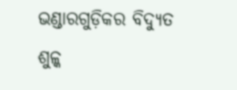ଭଣ୍ଡାରଗୁଡ଼ିକର ବିଦ୍ୟୁତ ଶୁଳ୍କ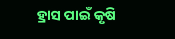ହ୍ରାସ ପାଇଁ କୃଷି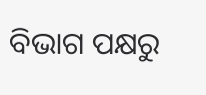ବିଭାଗ ପକ୍ଷରୁ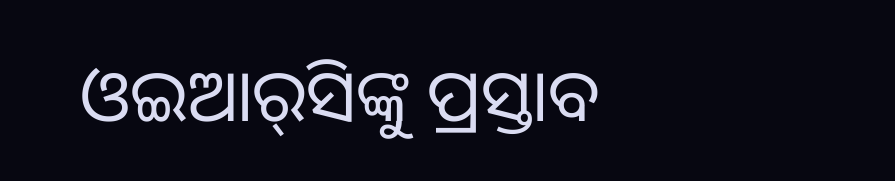ଓଇଆର୍‌ସିଙ୍କୁ ପ୍ରସ୍ତାବ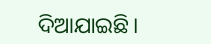ଦିଆଯାଇଛି।